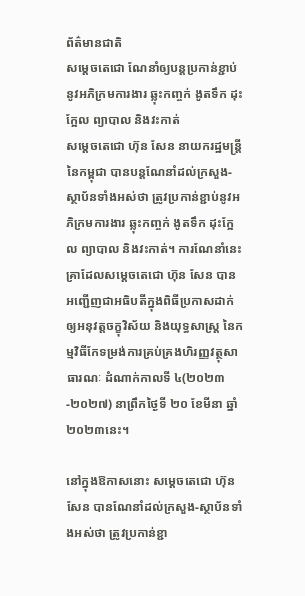ព័ត៌មានជាតិ
សម្ដេចតេជោ ណែនាំឲ្យបន្តប្រកាន់ខ្ជាប់នូវអភិក្រមការងារ ឆ្លុះកញ្ចក់ ងូតទឹក ដុះក្អែល ព្យាបាល និងវះកាត់
សម្ដេចតេជោ ហ៊ុន សែន នាយករដ្ឋមន្ត្រីនៃកម្ពុជា បានបន្តណែនាំដល់ក្រសួង-ស្ថាប័នទាំងអស់ថា ត្រូវប្រកាន់ខ្ជាប់នូវអភិក្រមការងារ ឆ្លុះកញ្ចក់ ងូតទឹក ដុះក្អែល ព្យាបាល និងវះកាត់។ ការណែនាំនេះ គ្រាដែលសម្ដេចតេជោ ហ៊ុន សែន បានអញ្ជើញជាអធិបតីក្នុងពិធីប្រកាសដាក់ឲ្យអនុវត្តចក្ខុវិស័យ និងយុទ្ធសាស្ត្រ នៃកម្មវិធីកែទម្រង់ការគ្រប់គ្រងហិរញ្ញវត្ថុសាធារណៈ ដំណាក់កាលទី ៤(២០២៣-២០២៧) នាព្រឹកថ្ងៃទី ២០ ខែមីនា ឆ្នាំ ២០២៣នេះ។

នៅក្នុងឱកាសនោះ សម្ដេចតេជោ ហ៊ុន សែន បានណែនាំដល់ក្រសួង-ស្ថាប័នទាំងអស់ថា ត្រូវប្រកាន់ខ្ជា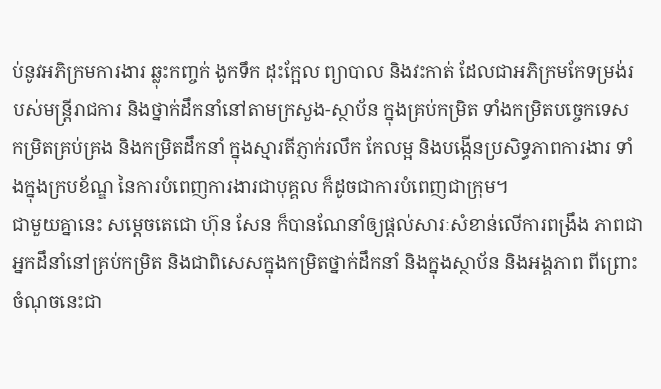ប់នូវអភិក្រមការងារ ឆ្លុះកញ្ចក់ ងូកទឹក ដុះក្អែល ព្យាបាល និងវះកាត់ ដែលជាអភិក្រមកែទម្រង់របស់មន្ត្រីរាជការ និងថ្នាក់ដឹកនាំនៅតាមក្រសួង-ស្ថាប័ន ក្នុងគ្រប់កម្រិត ទាំងកម្រិតបច្ចេកទេស កម្រិតគ្រប់គ្រង និងកម្រិតដឹកនាំ ក្នុងស្មារតីភ្ញាក់រលឹក កែលម្អ និងបង្កើនប្រសិទ្ធភាពការងារ ទាំងក្នុងក្របខ័ណ្ឌ នៃការបំពេញការងារជាបុគ្គល ក៏ដូចជាការបំពេញជាក្រុម។
ជាមួយគ្នានេះ សម្ដេចតេជោ ហ៊ុន សែន ក៏បានណែនាំឲ្យផ្ដល់សារៈសំខាន់លើការពង្រឹង ភាពជាអ្នកដឹនាំនៅគ្រប់កម្រិត និងជាពិសេសក្នុងកម្រិតថ្នាក់ដឹកនាំ និងក្នុងស្ថាប័ន និងអង្គភាព ពីព្រោះចំណុចនេះជា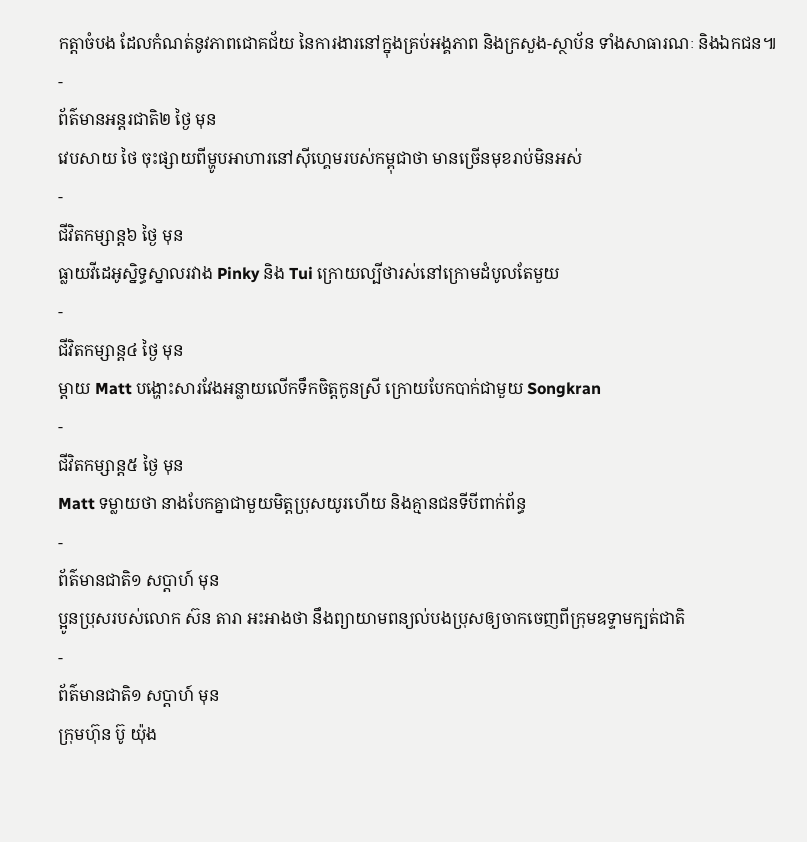កត្តាចំបង ដែលកំណត់នូវភាពជោគជ័យ នៃការងារនៅក្នុងគ្រប់អង្គភាព និងក្រសួង-ស្ថាប័ន ទាំងសាធារណៈ និងឯកជន៕
-
ព័ត៌មានអន្ដរជាតិ២ ថ្ងៃ មុន
វេបសាយ ថៃ ចុះផ្សាយពីម្ហូបអាហារនៅស៊ីហ្គេមរបស់កម្ពុជាថា មានច្រើនមុខរាប់មិនអស់
-
ជីវិតកម្សាន្ដ៦ ថ្ងៃ មុន
ធ្លាយវីដេអូស្និទ្ធស្នាលរវាង Pinky និង Tui ក្រោយល្បីថារស់នៅក្រោមដំបូលតែមួយ
-
ជីវិតកម្សាន្ដ៤ ថ្ងៃ មុន
ម្ដាយ Matt បង្ហោះសារវែងអន្លាយលើកទឹកចិត្តកូនស្រី ក្រោយបែកបាក់ជាមួយ Songkran
-
ជីវិតកម្សាន្ដ៥ ថ្ងៃ មុន
Matt ទម្លាយថា នាងបែកគ្នាជាមួយមិត្តប្រុសយូរហើយ និងគ្មានជនទីបីពាក់ព័ន្ធ
-
ព័ត៌មានជាតិ១ សប្តាហ៍ មុន
ប្អូនប្រុសរបស់លោក ស៊ន តារា អះអាងថា នឹងព្យាយាមពន្យល់បងប្រុសឲ្យចាកចេញពីក្រុមឧទ្ទាមក្បត់ជាតិ
-
ព័ត៌មានជាតិ១ សប្តាហ៍ មុន
ក្រុមហ៊ុន ប៊ូ យ៉ុង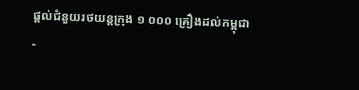ផ្ដល់ជំនួយរថយន្តក្រុង ១ ០០០ គ្រឿងដល់កម្ពុជា
-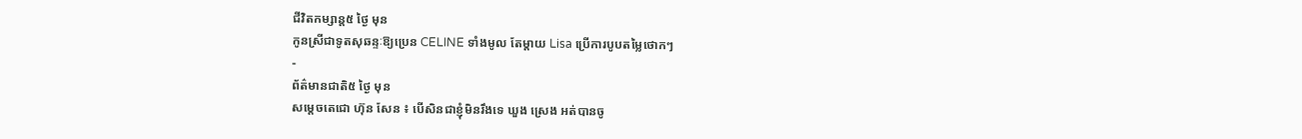ជីវិតកម្សាន្ដ៥ ថ្ងៃ មុន
កូនស្រីជាទូតសុឆន្ទៈឱ្យប្រេន CELINE ទាំងមូល តែម្ដាយ Lisa ប្រើការបូបតម្លៃថោកៗ
-
ព័ត៌មានជាតិ៥ ថ្ងៃ មុន
សម្ដេចតេជោ ហ៊ុន សែន ៖ បើសិនជាខ្ញុំមិនរឹងទេ ឃួង ស្រេង អត់បានចូ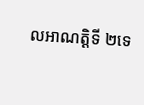លអាណត្តិទី ២ទេ